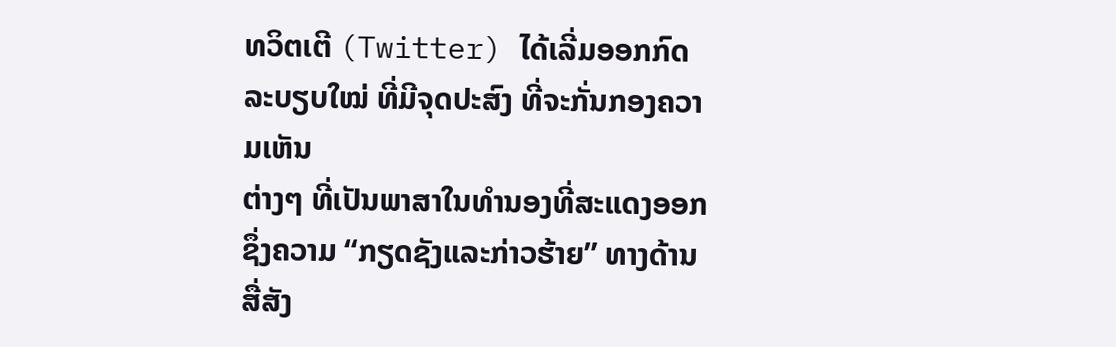ທວິຕເຕີ (Twitter) ໄດ້ເລີ່ມອອກກົດລະບຽບໃໝ່ ທີ່ມີຈຸດປະສົງ ທີ່ຈະກັ່ນກອງຄວາມເຫັນ
ຕ່າງໆ ທີ່ເປັນພາສາໃນທຳນອງທີ່ສະແດງອອກ ຊຶ່ງຄວາມ “ກຽດຊັງແລະກ່າວຮ້າຍ” ທາງດ້ານສື່ສັງ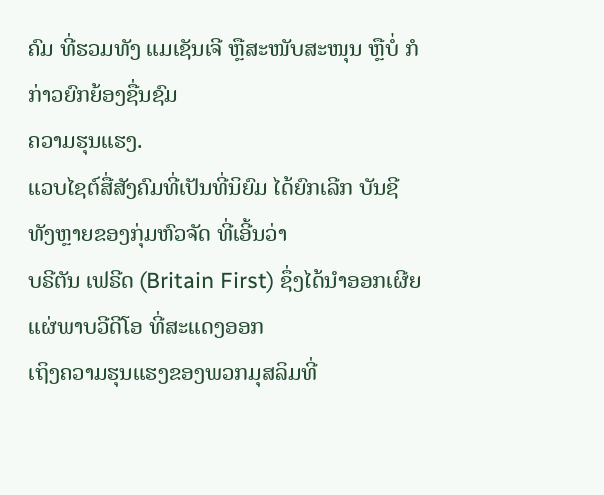ຄົມ ທີ່ຮວມທັງ ແມເຊັນເຈີ ຫຼືສະໜັບສະໜຸນ ຫຼືບໍ່ ກໍກ່າວຍົກຍ້ອງຊື່ນຊົມ
ຄວາມຮຸນແຮງ.
ແວບໄຊຕ໌ສື່ສັງຄົມທີ່ເປັນທີ່ນິຍົມ ໄດ້ຍົກເລີກ ບັນຊີທັງຫຼາຍຂອງກຸ່ມຫົວຈັດ ທີ່ເອີ້ນວ່າ
ບຣີຕັນ ເຟຣີດ (Britain First) ຊຶ່ງໄດ້ນຳອອກເຜີຍແຜ່ພາບວີດີໂອ ທີ່ສະແດງອອກ
ເຖິງຄວາມຮຸນແຮງຂອງພວກມຸສລິມທີ່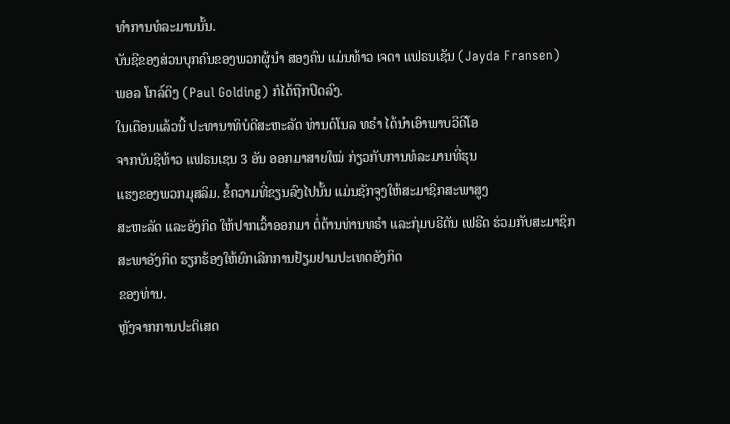ທຳການທໍລະມານນັ້ນ.
ບັນຊີຂອງສ່ວນບຸກຄົນຂອງພວກຜູ້ນຳ ສອງຄົນ ແມ່ນທ້າວ ເຈດາ ແຟຣນເຊັນ (Jayda Fransen) ພອລ ໂກລ໌ດິງ (Paul Golding) ກໍໄດ້ຖືກປິດລົງ.
ໃນເດືອນແລ້ວນີ້ ປະທານາທິບໍດີສະຫະລັດ ທ່ານດໍໂນລ ທຣຳ ໄດ້ນຳເອົາພາບວີດີໂອ
ຈາກບັນຊີທ້າວ ແຟຣນເຊນ 3 ອັນ ອອກມາສາຍໃໝ່ ກ່ຽວກັບການທໍລະມານທີ່ຮຸນ
ແຮງຂອງພວກມຸສລິມ. ຂໍ້ຄວາມທີ່ຂຽນລົງໄປນັ້ນ ແມ່ນຊັກຈູງໃຫ້ສະມາຊິກສະພາສູງ
ສະຫະລັດ ແລະອັງກິດ ໃຫ້ປາກເວົ້າອອກມາ ຕໍ່ຕ້ານທ່ານທຣຳ ແລະກຸ່ມບຣີຕັນ ເຟຣີດ ຮ່ວມກັບສະມາຊິກສະພາອັງກິດ ຮຽກຮ້ອງໃຫ້ຍົກເລີກການຢ້ຽມຢາມປະເທດອັງກິດ
ຂອງທ່ານ.
ຫຼັງຈາກການປະຕິເສດ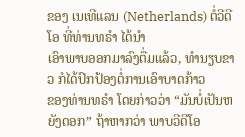ຂອງ ເນເທີແລນ (Netherlands) ຕໍ່ວີດີໂອ ທີ່ທ່ານທຣຳ ໄດ້ນຳ
ເອົາພາບອອກມາລົງຕື່ມແລ້ວ, ທຳນຽບຂາວ ກໍໄດ້ປົກປ້ອງຕໍ່ການເອົາບາດກ້າວ
ຂອງທ່ານທຣຳ ໂດຍກ່າວວ່າ “ມັນບໍ່ເປັນຫຍັງດອກ” ຖ້າຫາກວ່າ ພາບວີດີໂອ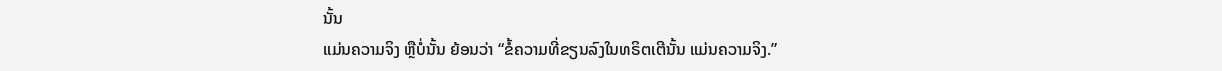ນັ້ນ
ແມ່ນຄວາມຈິງ ຫຼືບໍ່ນັ້ນ ຍ້ອນວ່າ “ຂໍ້ຄວາມທີ່ຂຽນລົງໃນທຣິຕເຕີນັ້ນ ແມ່ນຄວາມຈິງ.”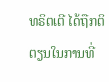ທຣິຕເຕີ ໄດ້ຖືກຕິຕຽນໃນການທີ່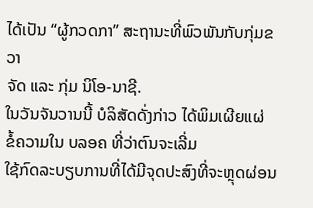ໄດ້ເປັນ “ຜູ້ກວດກາ” ສະຖານະທີ່ພົວພັນກັບກຸ່ມຂວາ
ຈັດ ແລະ ກຸ່ມ ນິໂອ-ນາຊີ.
ໃນວັນຈັນວານນີ້ ບໍລິສັດດັ່ງກ່າວ ໄດ້ພິມເຜີຍແຜ່ ຂໍ້ຄວາມໃນ ບລອຄ ທີ່ວ່າຕົນຈະເລີ່ມ
ໃຊ້ກົດລະບຽບການທີ່ໄດ້ມີຈຸດປະສົງທີ່ຈະຫຼຸດຜ່ອນ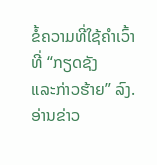ຂໍ້ຄວາມທີ່ໃຊ້ຄຳເວົ້າທີ່ “ກຽດຊັງ
ແລະກ່າວຮ້າຍ” ລົງ.
ອ່ານຂ່າວ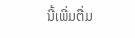ນີ້ເພີ່ມຕື່ມ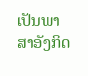ເປັນພາສາອັງກິດ